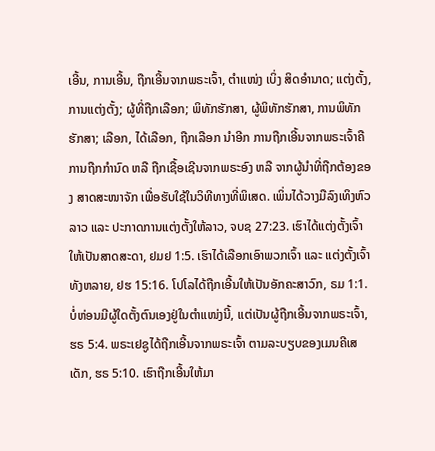ເອີ້ນ, ການເອີ້ນ, ຖືກເອີ້ນຈາກພຣະເຈົ້າ, ຕຳແໜ່ງ ເບິ່ງ ສິດອຳນາດ; ແຕ່ງຕັ້ງ, ການແຕ່ງຕັ້ງ; ຜູ້ທີ່ຖືກເລືອກ; ພິທັກຮັກສາ, ຜູ້ພິທັກຮັກສາ, ການພິທັກຮັກສາ; ເລືອກ, ໄດ້ເລືອກ, ຖືກເລືອກ ນຳອີກ ການຖືກເອີ້ນຈາກພຣະເຈົ້າຄືການຖືກກຳນົດ ຫລື ຖືກເຊື້ອເຊີນຈາກພຣະອົງ ຫລື ຈາກຜູ້ນຳທີ່ຖືກຕ້ອງຂອງ ສາດສະໜາຈັກ ເພື່ອຮັບໃຊ້ໃນວິທີທາງທີ່ພິເສດ. ເພິ່ນໄດ້ວາງມືລົງເທິງຫົວລາວ ແລະ ປະກາດການແຕ່ງຕັ້ງໃຫ້ລາວ, ຈບຊ 27:23. ເຮົາໄດ້ແຕ່ງຕັ້ງເຈົ້າໃຫ້ເປັນສາດສະດາ, ຢມຢ 1:5. ເຮົາໄດ້ເລືອກເອົາພວກເຈົ້າ ແລະ ແຕ່ງຕັ້ງເຈົ້າທັງຫລາຍ, ຢຮ 15:16. ໂປໂລໄດ້ຖືກເອີ້ນໃຫ້ເປັນອັກຄະສາວົກ, ຣມ 1:1. ບໍ່ຫ່ອນມີຜູ້ໃດຕັ້ງຕົນເອງຢູ່ໃນຕຳແໜ່ງນີ້, ແຕ່ເປັນຜູ້ຖືກເອີ້ນຈາກພຣະເຈົ້າ, ຮຣ 5:4. ພຣະເຢຊູໄດ້ຖືກເອີ້ນຈາກພຣະເຈົ້າ ຕາມລະບຽບຂອງເມນຄີເສເດັກ, ຮຣ 5:10. ເຮົາຖືກເອີ້ນໃຫ້ມາ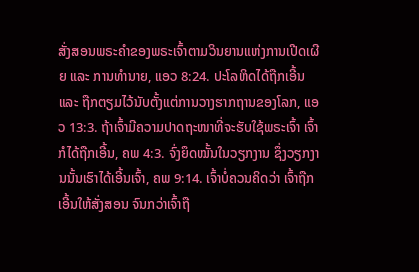ສັ່ງສອນພຣະຄຳຂອງພຣະເຈົ້າຕາມວິນຍານແຫ່ງການເປີດເຜີຍ ແລະ ການທຳນາຍ, ແອວ 8:24. ປະໂລຫິດໄດ້ຖືກເອີ້ນ ແລະ ຖືກຕຽມໄວ້ນັບຕັ້ງແຕ່ການວາງຮາກຖານຂອງໂລກ, ແອວ 13:3. ຖ້າເຈົ້າມີຄວາມປາດຖະໜາທີ່ຈະຮັບໃຊ້ພຣະເຈົ້າ ເຈົ້າກໍໄດ້ຖືກເອີ້ນ, ຄພ 4:3. ຈົ່ງຍຶດໝັ້ນໃນວຽກງານ ຊຶ່ງວຽກງານນັ້ນເຮົາໄດ້ເອີ້ນເຈົ້າ, ຄພ 9:14. ເຈົ້າບໍ່ຄວນຄິດວ່າ ເຈົ້າຖືກເອີ້ນໃຫ້ສັ່ງສອນ ຈົນກວ່າເຈົ້າຖື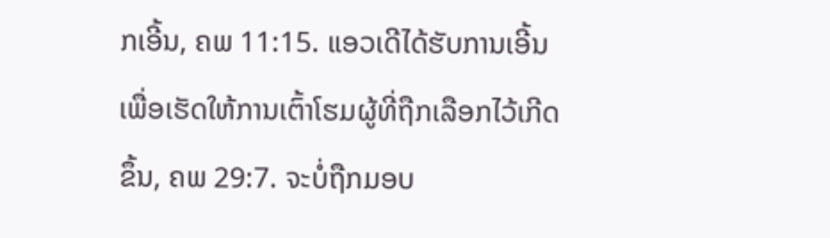ກເອີ້ນ, ຄພ 11:15. ແອວເດີໄດ້ຮັບການເອີ້ນເພື່ອເຮັດໃຫ້ການເຕົ້າໂຮມຜູ້ທີ່ຖືກເລືອກໄວ້ເກີດຂຶ້ນ, ຄພ 29:7. ຈະບໍ່ຖືກມອບ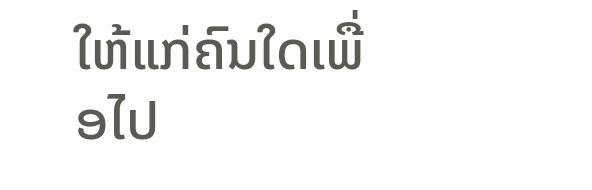ໃຫ້ແກ່ຄົນໃດເພື່ອໄປ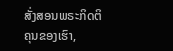ສັ່ງສອນພຣະກິດຕິຄຸນຂອງເຮົາ,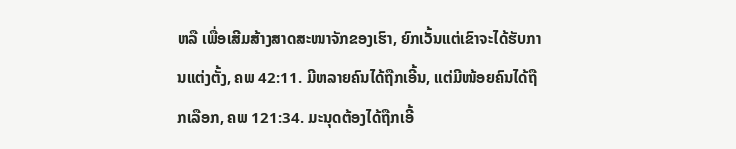ຫລື ເພື່ອເສີມສ້າງສາດສະໜາຈັກຂອງເຮົາ, ຍົກເວັ້ນແຕ່ເຂົາຈະໄດ້ຮັບການແຕ່ງຕັ້ງ, ຄພ 42:11. ມີຫລາຍຄົນໄດ້ຖືກເອີ້ນ, ແຕ່ມີໜ້ອຍຄົນໄດ້ຖືກເລືອກ, ຄພ 121:34. ມະນຸດຕ້ອງໄດ້ຖືກເອີ້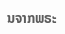ນຈາກພຣະ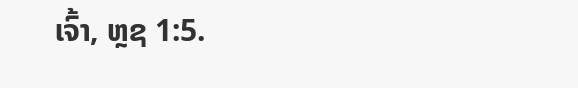ເຈົ້າ, ຫຼຊ 1:5.